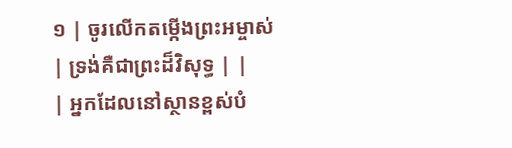១ | ចូរលើកតម្កើងព្រះអម្ចាស់ | ទ្រង់គឺជាព្រះដ៏វិសុទ្ធ | |
| អ្នកដែលនៅស្ថានខ្ពស់បំ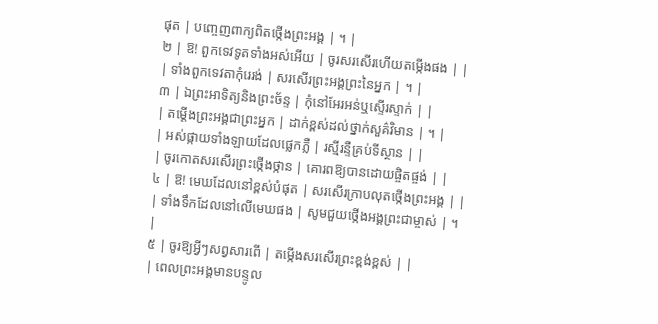ផុត | បញ្ចេញពាក្យពិតថ្កើងព្រះអង្គ | ។ |
២ | ឱ! ពួកទេវទូតទាំងអស់អើយ | ចូរសរសើរហើយតម្កើងផង | |
| ទាំងពួកទេវតាកុំរេរង់ | សរសើរព្រះអង្គព្រះនៃអ្នក | ។ |
៣ | ឯព្រះអាទិត្យនិងព្រះច័ន្ទ | កុំនៅអែរអន់ឬស្ទើរស្ទាក់ | |
| តម្តើងព្រះអង្គជាព្រះអ្នក | ដាក់ខ្ពស់ដល់ថ្នាក់សួគ៌វិមាន | ។ |
| អស់ផ្កាយទាំងឡាយដែលផ្លេកភ្លឺ | រស្មីរន្ទឺគ្រប់ទីស្ថាន | |
| ចូរកោតសរសើរព្រះថ្កើងថ្កាន | គោរពឱ្យបានដោយផ្ចិតផ្ចង់ | |
៤ | ឱ! មេឃដែលនៅខ្ពស់បំផុត | សរសើរក្រាបលុតថ្កើងព្រះអង្គ | |
| ទាំងទឹកដែលនៅលើមេឃផង | សូមជួយថ្កើងអង្គព្រះជាម្ចាស់ | ។ |
៥ | ចូរឱ្យអ្វីៗសព្វសារពើ | តម្កើងសរសើរព្រះខ្ពង់ខ្ពស់ | |
| ពេលព្រះអង្គមានបន្ទូល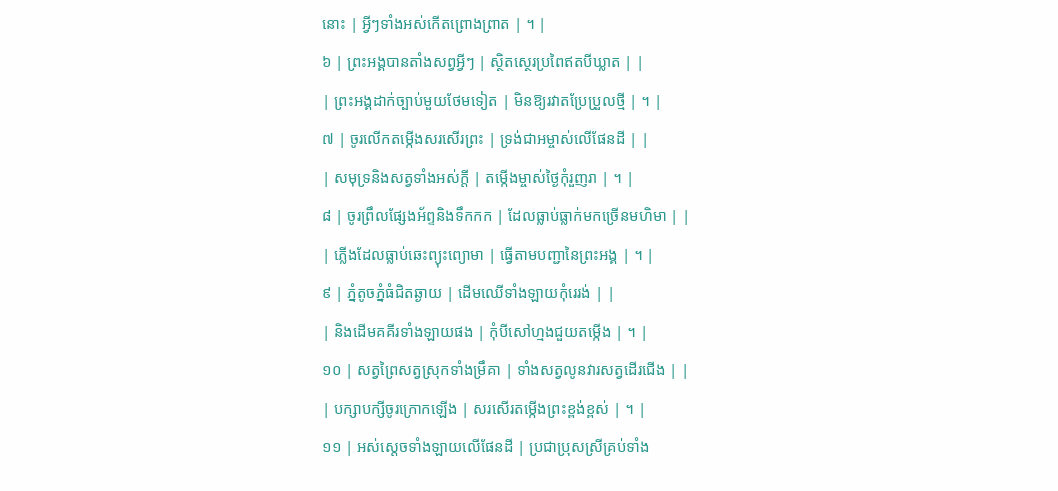នោះ | អ្វីៗទាំងអស់កើតព្រោងព្រាត | ។ |
៦ | ព្រះអង្គបានតាំងសព្វអ្វីៗ | ស្ថិតស្ថេរប្រពៃឥតបីឃ្លាត | |
| ព្រះអង្គដាក់ច្បាប់មួយថែមទៀត | មិនឱ្យរវាតប្រែប្រួលថ្មី | ។ |
៧ | ចូរលើកតម្កើងសរសើរព្រះ | ទ្រង់ជាអម្ចាស់លើផែនដី | |
| សមុទ្រនិងសត្វទាំងអស់ក្តី | តម្កើងម្ចាស់ថ្ងៃកុំរួញរា | ។ |
៨ | ចូរព្រឹលផ្សែងអ័ព្ទនិងទឹកកក | ដែលធ្លាប់ធ្លាក់មកច្រើនមហិមា | |
| ភ្លើងដែលធ្លាប់ឆេះព្យុះព្យោមា | ធ្វើតាមបញ្ជានៃព្រះអង្គ | ។ |
៩ | ភ្នំតូចភ្នំធំជិតឆ្ងាយ | ដើមឈើទាំងឡាយកុំរេរង់ | |
| និងដើមគគីរទាំងឡាយផង | កុំបីសៅហ្មងជួយតម្កើង | ។ |
១០ | សត្វព្រៃសត្វស្រុកទាំងម្រឹគា | ទាំងសត្វលូនវារសត្វដើរជើង | |
| បក្សាបក្សីចូរក្រោកឡើង | សរសើរតម្កើងព្រះខ្ពង់ខ្ពស់ | ។ |
១១ | អស់ស្តេចទាំងឡាយលើផែនដី | ប្រជាប្រុសស្រីគ្រប់ទាំង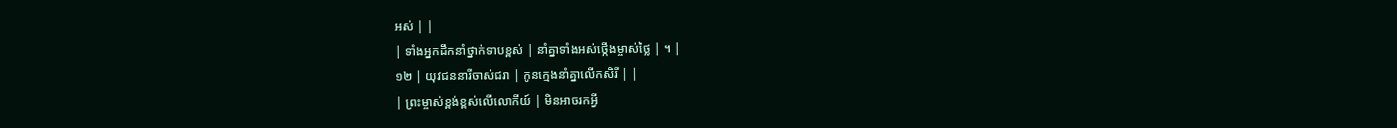អស់ | |
| ទាំងអ្នកដឹកនាំថ្នាក់ទាបខ្ពស់ | នាំគ្នាទាំងអស់ថ្កើងម្ចាស់ថ្លៃ | ។ |
១២ | យុវជននារីចាស់ជរា | កូនក្មេងនាំគ្នាលើកសិរី | |
| ព្រះម្ចាស់ខ្ពង់ខ្ពស់លើលោកីយ៍ | មិនអាចរកអ្វី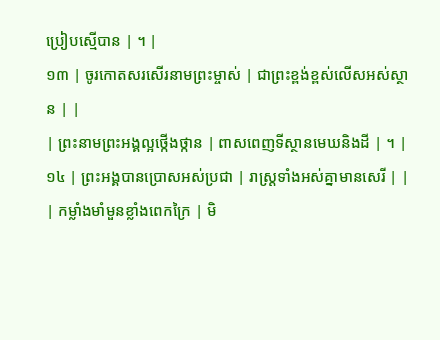ប្រៀបស្មើបាន | ។ |
១៣ | ចូរកោតសរសើរនាមព្រះម្ចាស់ | ជាព្រះខ្ពង់ខ្ពស់លើសអស់ស្ថាន | |
| ព្រះនាមព្រះអង្គល្អថ្កើងថ្កាន | ពាសពេញទីស្ថានមេឃនិងដី | ។ |
១៤ | ព្រះអង្គបានប្រោសអស់ប្រជា | រាស្រ្តទាំងអស់គ្នាមានសេរី | |
| កម្លាំងមាំមួនខ្លាំងពេកក្រៃ | មិ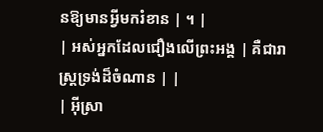នឱ្យមានអ្វីមករំខាន | ។ |
| អស់អ្នកដែលជឿងលើព្រះអង្គ | គឺជារាស្រ្តទ្រង់ដ៏ចំណាន | |
| អ៊ីស្រា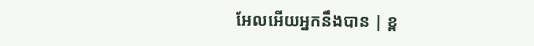អែលអើយអ្នកនឹងបាន | ខ្ព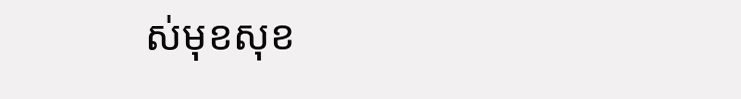ស់មុខសុខ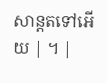សាន្តតទៅអើយ | ។ |